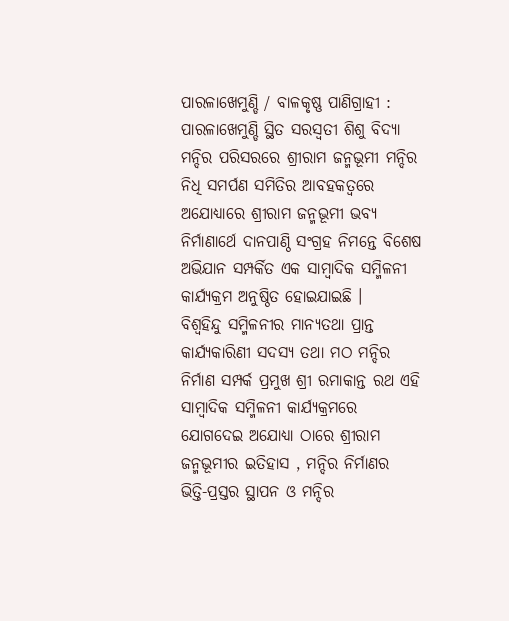ପାରଳାଖେମୁଣ୍ଡି / ବାଳକୃଷ୍ଣ ପାଣିଗ୍ରାହୀ : ପାରଳାଖେମୁଣ୍ଡି ସ୍ଥିତ ସରସ୍ୱତୀ ଶିଶୁ ବିଦ୍ୟା ମନ୍ଦିର ପରିସରରେ ଶ୍ରୀରାମ ଜନ୍ମଭୂମୀ ମନ୍ଦିର ନିଧି ସମର୍ପଣ ସମିତିର ଆବହକତ୍ଵରେ ଅଯୋଧ୍ୟାରେ ଶ୍ରୀରାମ ଜନ୍ମଭୂମୀ ଭବ୍ୟ ନିର୍ମାଣାର୍ଥେ ଦାନପାଣ୍ଠି ସଂଗ୍ରହ ନିମନ୍ତେ ବିଶେଷ ଅଭିଯାନ ସମ୍ପର୍କିତ ଏକ ସାମ୍ବାଦିକ ସମ୍ମିଳନୀ କାର୍ଯ୍ୟକ୍ରମ ଅନୁଷ୍ଠିତ ହୋଇଯାଇଛି ।
ବିଶ୍ବହିନ୍ଦୁ ସମ୍ମିଳନୀର ମାନ୍ୟତଥା ପ୍ରାନ୍ତ କାର୍ଯ୍ୟକାରିଣୀ ସଦସ୍ୟ ତଥା ମଠ ମନ୍ଦିର ନିର୍ମାଣ ସମ୍ପର୍କ ପ୍ରମୁଖ ଶ୍ରୀ ରମାକାନ୍ତ ରଥ ଏହି ସାମ୍ବାଦିକ ସମ୍ମିଳନୀ କାର୍ଯ୍ୟକ୍ରମରେ ଯୋଗଦେଇ ଅଯୋଧ୍ୟା ଠାରେ ଶ୍ରୀରାମ ଜନ୍ମଭୂମୀର ଇତିହାସ , ମନ୍ଦିର ନିର୍ମାଣର ଭିତ୍ତି-ପ୍ରସ୍ତର ସ୍ଥାପନ ଓ ମନ୍ଦିର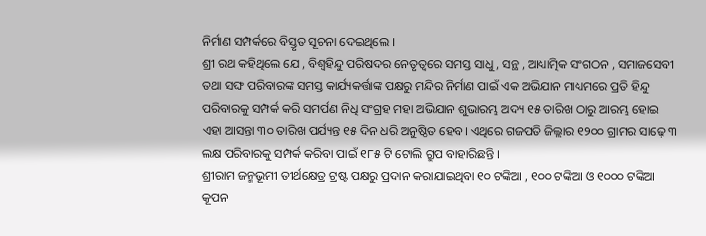ନିର୍ମାଣ ସମ୍ପର୍କରେ ବିସ୍ତୃତ ସୂଚନା ଦେଇଥିଲେ ।
ଶ୍ରୀ ରଥ କହିଥିଲେ ଯେ , ବିଶ୍ବହିନ୍ଦୁ ପରିଷଦର ନେତୃତ୍ୱରେ ସମସ୍ତ ସାଧୁ , ସନ୍ଥ , ଆଧ୍ୟାତ୍ମିକ ସଂଗଠନ , ସମାଜସେବୀ ତଥା ସଙ୍ଘ ପରିବାରଙ୍କ ସମସ୍ତ କାର୍ଯ୍ୟକର୍ତ୍ତାଙ୍କ ପକ୍ଷରୁ ମନ୍ଦିର ନିର୍ମାଣ ପାଇଁ ଏକ ଅଭିଯାନ ମାଧ୍ୟମରେ ପ୍ରତି ହିନ୍ଦୁ ପରିବାରକୁ ସମ୍ପର୍କ କରି ସମର୍ପଣ ନିଧି ସଂଗ୍ରହ ମହା ଅଭିଯାନ ଶୁଭାରମ୍ଭ ଅଦ୍ୟ ୧୫ ତାରିଖ ଠାରୁ ଆରମ୍ଭ ହୋଇ ଏହା ଆସନ୍ତା ୩୦ ତାରିଖ ପର୍ଯ୍ୟନ୍ତ ୧୫ ଦିନ ଧରି ଅନୁଷ୍ଠିତ ହେବ। ଏଥିରେ ଗଜପତି ଜିଲ୍ଲାର ୧୨୦୦ ଗ୍ରାମର ସାଢ଼େ ୩ ଲକ୍ଷ ପରିବାରକୁ ସମ୍ପର୍କ କରିବା ପାଇଁ ୧୮୫ ଟି ଟୋଲି ଗ୍ରୁପ ବାହାରିଛନ୍ତି ।
ଶ୍ରୀରାମ ଜନ୍ମଭୂମୀ ତୀର୍ଥକ୍ଷେତ୍ର ଟ୍ରଷ୍ଟ ପକ୍ଷରୁ ପ୍ରଦାନ କରାଯାଇଥିବା ୧୦ ଟଙ୍କିଆ , ୧୦୦ ଟଙ୍କିଆ ଓ ୧୦୦୦ ଟଙ୍କିଆ କୂପନ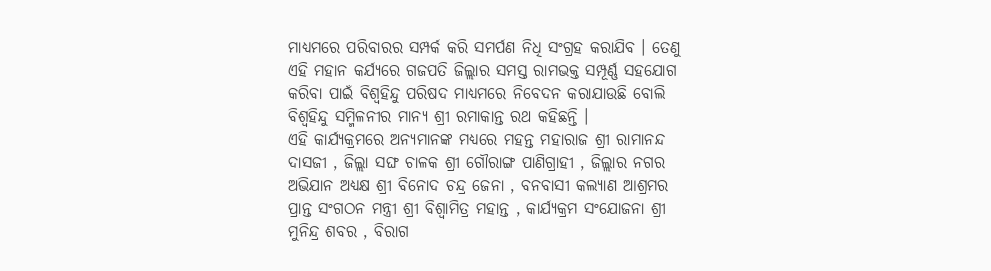ମାଧ୍ୟମରେ ପରିବାରର ସମ୍ପର୍କ କରି ସମର୍ପଣ ନିଧି ସଂଗ୍ରହ କରାଯିବ । ତେଣୁ ଏହି ମହାନ କର୍ଯ୍ୟରେ ଗଜପତି ଜିଲ୍ଲାର ସମସ୍ତ ରାମଭକ୍ତ ସମ୍ପୂର୍ଣ୍ଣ ସହଯୋଗ କରିବା ପାଇଁ ବିଶ୍ବହିନ୍ଦୁ ପରିଷଦ ମାଧ୍ୟମରେ ନିବେଦନ କରାଯାଉଛି ବୋଲି ବିଶ୍ବହିନ୍ଦୁ ସମ୍ମିଳନୀର ମାନ୍ୟ ଶ୍ରୀ ରମାକାନ୍ତ ରଥ କହିଛନ୍ତି ।
ଏହି କାର୍ଯ୍ୟକ୍ରମରେ ଅନ୍ୟମାନଙ୍କ ମଧ୍ୟରେ ମହନ୍ତ ମହାରାଜ ଶ୍ରୀ ରାମାନନ୍ଦ ଦାସଜୀ , ଜିଲ୍ଲା ସଙ୍ଘ ଚାଳକ ଶ୍ରୀ ଗୌରାଙ୍ଗ ପାଣିଗ୍ରାହୀ , ଜିଲ୍ଲାର ନଗର ଅଭିଯାନ ଅଧ୍ୟକ୍ଷ ଶ୍ରୀ ବିନୋଦ ଚନ୍ଦ୍ର ଜେନା , ବନବାସୀ କଲ୍ୟାଣ ଆଶ୍ରମର ପ୍ରାନ୍ତ ସଂଗଠନ ମନ୍ତ୍ରୀ ଶ୍ରୀ ବିଶ୍ଵାମିତ୍ର ମହାନ୍ତ , କାର୍ଯ୍ୟକ୍ରମ ସଂଯୋଜନା ଶ୍ରୀ ମୁନିନ୍ଦ୍ର ଶବର , ବିରାଗ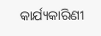କାର୍ଯ୍ୟକାରିଣୀ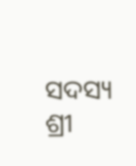ସଦସ୍ୟ ଶ୍ରୀ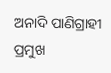ଅନାଦି ପାଣିଗ୍ରାହୀ ପ୍ରମୁଖ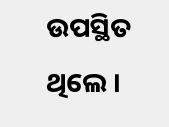ଉପସ୍ଥିତ ଥିଲେ ।